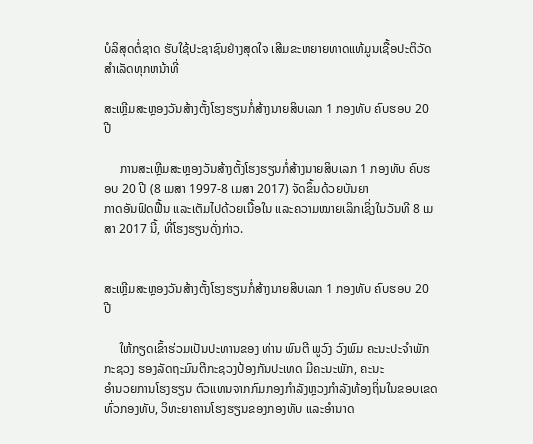ບໍລິສຸດຕໍ່ຊາດ ຮັບໃຊ້ປະຊາຊົນຢ່າງສຸດໃຈ ເສີມຂະຫຍາຍທາດແທ້ມູນເຊື້ອປະຕິວັດ ສໍາເລັດທຸກຫນ້າທີ່

ສະເຫຼີມສະຫຼອງວັນສ້າງຕັ້ງໂຮງຮຽນກໍ່ສ້າງນາຍສິບເລກ 1 ກອງທັບ ຄົບຮອບ 20 ປີ

     ການສະເຫຼີມສະຫຼອງວັນສ້າງຕັ້ງໂຮງຮຽນກໍ່ສ້າງນາຍສິບເລກ 1 ກອງທັບ ຄົບຮອບ 20 ປີ (8 ເມສາ 1997-8 ເມສາ 2017) ຈັດຂຶ້ນດ້ວຍບັນຍາ
ກາດອັນຟົດຟື້ນ ແລະເຕັມໄປດ້ວຍເນື້ອໃນ ແລະຄວາມໝາຍເລິກເຊິ່ງໃນວັນທີ 8 ເມສາ 2017 ນີ້, ທີ່ໂຮງຮຽນດັ່ງກ່າວ.


ສະເຫຼີມສະຫຼອງວັນສ້າງຕັ້ງໂຮງຮຽນກໍ່ສ້າງນາຍສິບເລກ 1 ກອງທັບ ຄົບຮອບ 20 ປີ

     ໃຫ້ກຽດເຂົ້າຮ່ວມເປັນປະທານຂອງ ທ່ານ ພົນຕີ ພູວົງ ວົງພົມ ຄະນະປະຈຳພັກກະຊວງ ຮອງລັດຖະມົນຕີກະຊວງປ້ອງກັນປະເທດ ມີຄະນະພັກ, ຄະນະ
ອຳນວຍການໂຮງຮຽນ ຕົວແທນຈາກກົມກອງກຳລັງຫຼວງກຳລັງທ້ອງຖິ່ນໃນຂອບເຂດທົ່ວກອງທັບ, ວິທະຍາຄານໂຮງຮຽນຂອງກອງທັບ ແລະອຳນາດ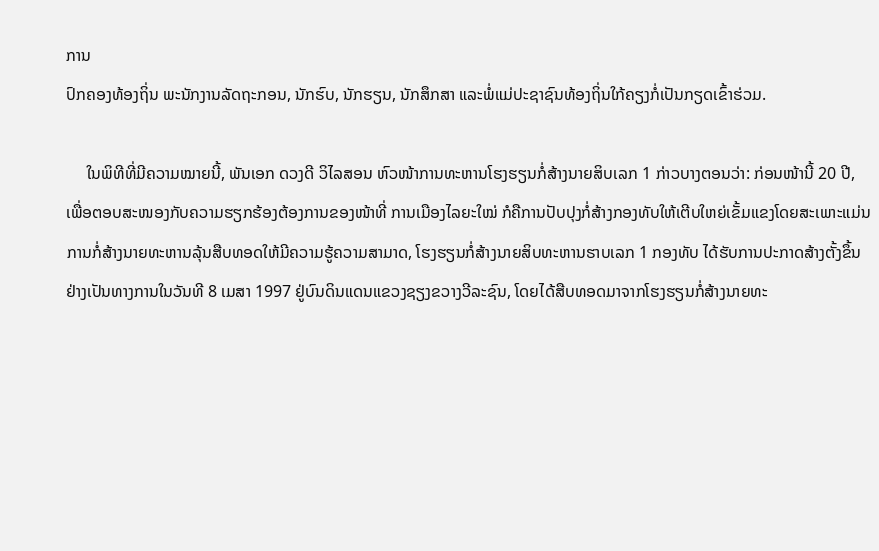ການ
ປົກຄອງທ້ອງຖິ່ນ ພະນັກງານລັດຖະກອນ, ນັກຮົບ, ນັກຮຽນ, ນັກສຶກສາ ແລະພໍ່ແມ່ປະຊາຊົນທ້ອງຖິ່ນໃກ້ຄຽງກໍ່ເປັນກຽດເຂົ້າຮ່ວມ.

     ໃນພິທີທີ່ມີຄວາມໝາຍນີ້, ພັນເອກ ດວງດີ ວິໄລສອນ ຫົວໜ້າການທະຫານໂຮງຮຽນກໍ່ສ້າງນາຍສິບເລກ 1 ກ່າວບາງຕອນວ່າ: ກ່ອນໜ້ານີ້ 20 ປີ,
ເພື່ອຕອບສະໜອງກັບຄວາມຮຽກຮ້ອງຕ້ອງການຂອງໜ້າທີ່ ການເມືອງໄລຍະໃໝ່ ກໍຄືການປັບປຸງກໍ່ສ້າງກອງທັບໃຫ້ເຕີບໃຫຍ່ເຂັ້ມແຂງໂດຍສະເພາະແມ່ນ
ການກໍ່ສ້າງນາຍທະຫານລຸ້ນສືບທອດໃຫ້ມີຄວາມຮູ້ຄວາມສາມາດ, ໂຮງຮຽນກໍ່ສ້າງນາຍສິບທະຫານຮາບເລກ 1 ກອງທັບ ໄດ້ຮັບການປະກາດສ້າງຕັ້ງຂຶ້ນ
ຢ່າງເປັນທາງການໃນວັນທີ 8 ເມສາ 1997 ຢູ່ບົນດິນແດນແຂວງຊຽງຂວາງວີລະຊົນ, ໂດຍໄດ້ສືບທອດມາຈາກໂຮງຮຽນກໍ່ສ້າງນາຍທະ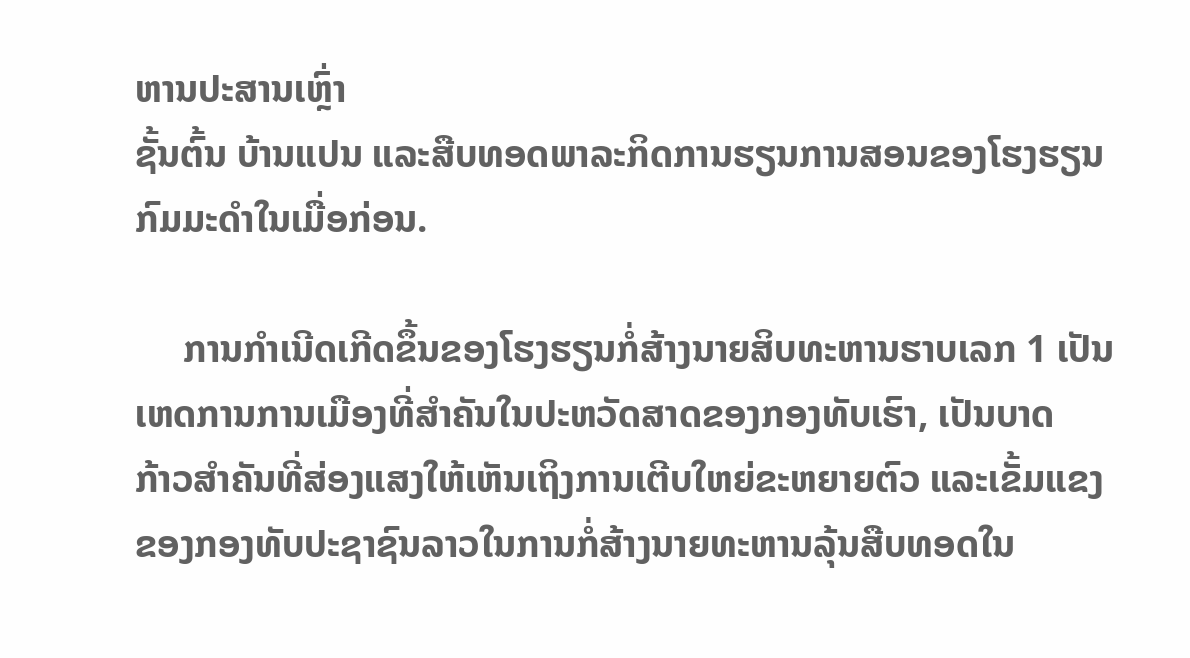ຫານປະສານເຫຼົ່າ
ຊັ້ນຕົ້ນ ບ້ານແປນ ແລະສືບທອດພາລະກິດການຮຽນການສອນຂອງໂຮງຮຽນກົມມະດຳໃນເມື່ອກ່ອນ.

     ການກຳເນີດເກີດຂຶ້ນຂອງໂຮງຮຽນກໍ່ສ້າງນາຍສິບທະຫານຮາບເລກ 1 ເປັນເຫດການການເມືອງທີ່ສຳຄັນໃນປະຫວັດສາດຂອງກອງທັບເຮົາ, ເປັນບາດ
ກ້າວສຳຄັນທີ່ສ່ອງແສງໃຫ້ເຫັນເຖິງການເຕີບໃຫຍ່ຂະຫຍາຍຕົວ ແລະເຂັ້ມແຂງຂອງກອງທັບປະຊາຊົນລາວໃນການກໍ່ສ້າງນາຍທະຫານລຸ້ນສືບທອດໃນ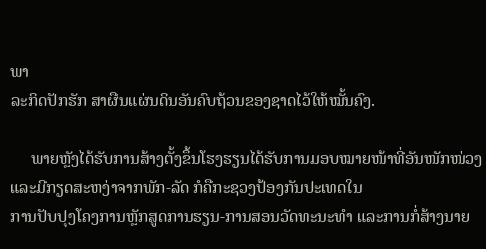ພາ
ລະກິດປັກຮັກ ສາຜືນແຜ່ນດິນອັນຄົບຖ້ວນຂອງຊາດໄວ້ໃຫ້ໝັ້ນຄົງ.

     ພາຍຫຼັງໄດ້ຮັບການສ້າງຕັ້ງຂຶ້ນໂຮງຮຽນໄດ້ຮັບການມອບໝາຍໜ້າທີ່ອັນໜັກໜ່ວງ ແລະມີກຽດສະຫງ່າຈາກພັກ-ລັດ ກໍຄືກະຊວງປ້ອງກັນປະເທດໃນ
ການປັບປຸງໂຄງການຫຼັກສູດການຮຽນ-ການສອນວັດທະນະທຳ ແລະການກໍ່ສ້າງນາຍ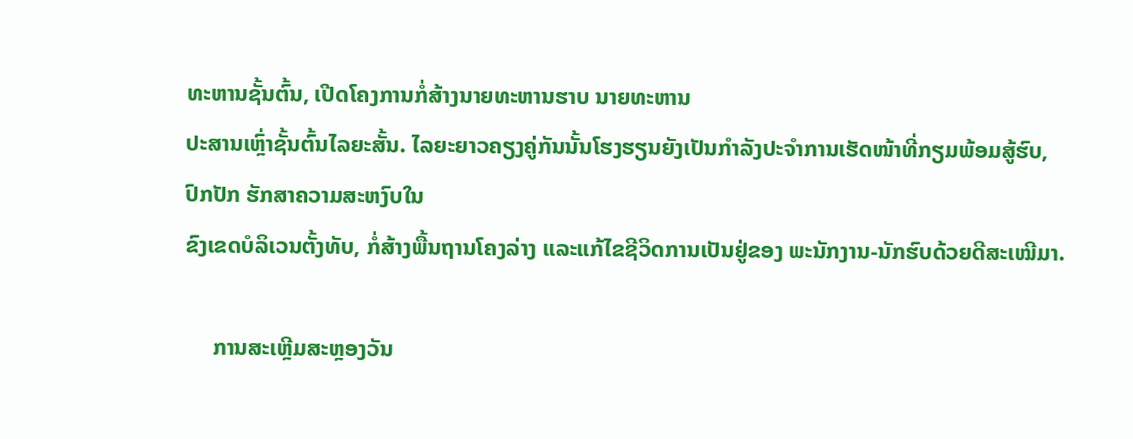ທະຫານຊັ້ນຕົ້ນ, ເປີດໂຄງການກໍ່ສ້າງນາຍທະຫານຮາບ ນາຍທະຫານ
ປະສານເຫຼົ່າຊັ້ນຕົ້ນໄລຍະສັ້ນ. ໄລຍະຍາວຄຽງຄູ່ກັນນັ້ນໂຮງຮຽນຍັງເປັນກຳລັງປະຈຳການເຮັດໜ້າທີ່ກຽມພ້ອມສູ້ຮົບ, ປົກປັກ ຮັກສາຄວາມສະຫງົບໃນ
ຂົງເຂດບໍລິເວນຕັ້ງທັບ, ກໍ່ສ້າງພື້ນຖານໂຄງລ່າງ ແລະແກ້ໄຂຊີວິດການເປັນຢູ່ຂອງ ພະນັກງານ-ນັກຮົບດ້ວຍດີສະເໝີມາ.

     ການສະເຫຼີມສະຫຼອງວັນ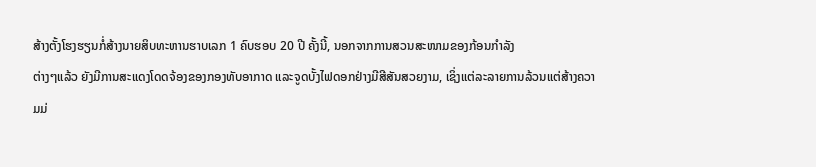ສ້າງຕັ້ງໂຮງຮຽນກໍ່ສ້າງນາຍສິບທະຫານຮາບເລກ 1 ຄົບຮອບ 20 ປີ ຄັ້ງນີ້, ນອກຈາກການສວນສະໜາມຂອງກ້ອນກຳລັງ
ຕ່າງໆແລ້ວ ຍັງມີການສະແດງໂດດຈ້ອງຂອງກອງທັບອາກາດ ແລະຈູດບັ້ງໄຟດອກຢ່າງມີສີສັນສວຍງາມ, ເຊິ່ງແຕ່ລະລາຍການລ້ວນແຕ່ສ້າງຄວາມມ່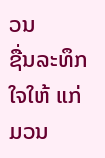ວນ
ຊື່ນລະທຶກໃຈໃຫ້ ແກ່ມວນ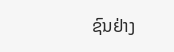ຊົນຢ່າງ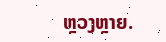ຫຼວງຫຼາຍ.